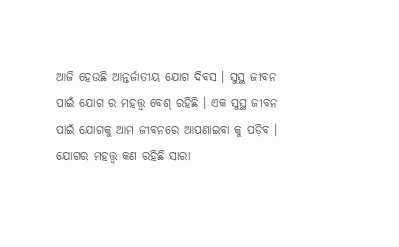ଆଜି ହେଉଛି ଆନ୍ତର୍ଜାତୀୟ ଯୋଗ ଦିବସ । ସୁସ୍ଥ ଜୀବନ ପାଇଁ ଯୋଗ ର ମହତ୍ତ୍ଵ ବେଶ୍ ରହିଛି । ଏକ ସୁସ୍ଥ ଜୀବନ ପାଇଁ ଯୋଗକୁ ଆମ ଜୀବନରେ ଆପଣାଇବା କୁ ପଡ଼ିବ । ଯୋଗର ମହତ୍ତ୍ଵ କଣ ରହିଛି ସାରା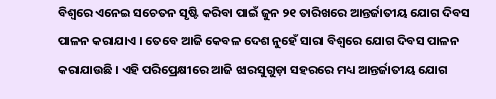ବିଶ୍ୱରେ ଏନେଇ ସଚେତନ ସୃଷ୍ଟି କରିବା ପାଇଁ ଜୁନ ୨୧ ତାରିଖରେ ଆନ୍ତର୍ଜାତୀୟ ଯୋଗ ଦିବସ ପାଳନ କରାଯାଏ । ତେବେ ଆଜି କେବଳ ଦେଶ ନୁହେଁ ସାରା ବିଶ୍ଵରେ ଯୋଗ ଦିବସ ପାଳନ କରାଯାଉଛି । ଏହି ପରିପ୍ରେକ୍ଷୀରେ ଆଜି ଝାରସୁଗୁଡ଼ା ସହରରେ ମଧ୍ୟ ଆନ୍ତର୍ଜାତୀୟ ଯୋଗ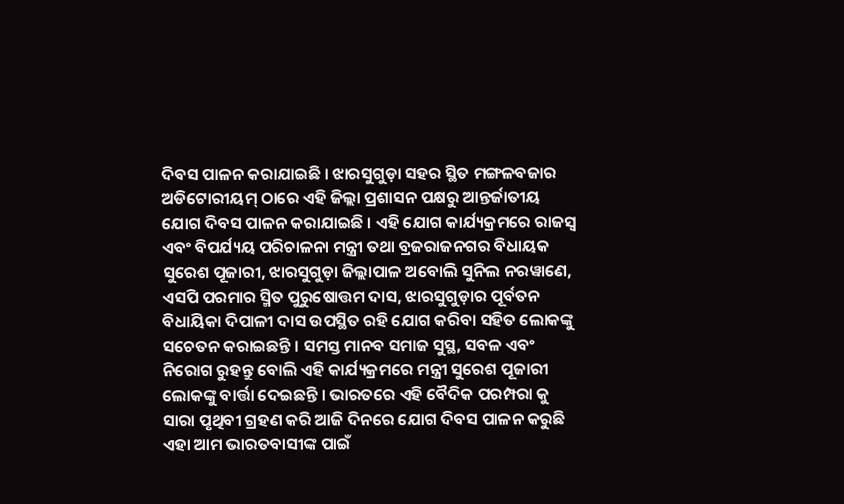ଦିବସ ପାଳନ କରାଯାଇଛି । ଝାରସୁଗୁଡ଼ା ସହର ସ୍ଥିତ ମଙ୍ଗଳବଜାର ଅଡିଟୋରୀୟମ୍ ଠାରେ ଏହି ଜିଲ୍ଲା ପ୍ରଶାସନ ପକ୍ଷରୁ ଆନ୍ତର୍ଜାତୀୟ ଯୋଗ ଦିବସ ପାଳନ କରାଯାଇଛି । ଏହି ଯୋଗ କାର୍ଯ୍ୟକ୍ରମରେ ରାଜସ୍ବ ଏବଂ ବିପର୍ଯ୍ୟୟ ପରିଚାଳନା ମନ୍ତ୍ରୀ ତଥା ବ୍ରଜରାଜନଗର ବିଧାୟକ ସୁରେଶ ପୂଜାରୀ, ଝାରସୁଗୁଡ଼ା ଜିଲ୍ଲାପାଳ ଅବୋଲି ସୁନିଲ ନରୱାଣେ, ଏସପି ପରମାର ସ୍ମିତ ପୁରୁଷୋତ୍ତମ ଦାସ, ଝାରସୁଗୁଡ଼ାର ପୂର୍ବତନ ବିଧାୟିକା ଦିପାଳୀ ଦାସ ଉପସ୍ଥିତ ରହି ଯୋଗ କରିବା ସହିତ ଲୋକଙ୍କୁ ସଚେତନ କରାଇଛନ୍ତି । ସମସ୍ତ ମାନବ ସମାଜ ସୁସ୍ଥ, ସବଳ ଏବଂ ନିରୋଗ ରୁହନ୍ତୁ ବୋଲି ଏହି କାର୍ଯ୍ୟକ୍ରମରେ ମନ୍ତ୍ରୀ ସୁରେଶ ପୂଜାରୀ ଲୋକଙ୍କୁ ବାର୍ତ୍ତା ଦେଇଛନ୍ତି । ଭାରତରେ ଏହି ବୈଦିକ ପରମ୍ପରା କୁ ସାରା ପୃଥିବୀ ଗ୍ରହଣ କରି ଆଜି ଦିନରେ ଯୋଗ ଦିବସ ପାଳନ କରୁଛି ଏହା ଆମ ଭାରତବାସୀଙ୍କ ପାଇଁ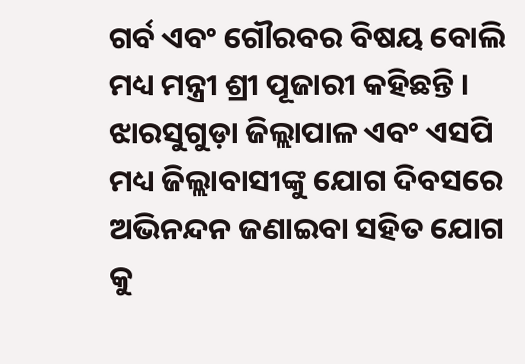ଗର୍ବ ଏବଂ ଗୌରବର ବିଷୟ ବୋଲି ମଧ୍ୟ ମନ୍ତ୍ରୀ ଶ୍ରୀ ପୂଜାରୀ କହିଛନ୍ତି । ଝାରସୁଗୁଡ଼ା ଜିଲ୍ଲାପାଳ ଏବଂ ଏସପି ମଧ୍ୟ ଜିଲ୍ଲାବାସୀଙ୍କୁ ଯୋଗ ଦିବସରେ ଅଭିନନ୍ଦନ ଜଣାଇବା ସହିତ ଯୋଗ କୁ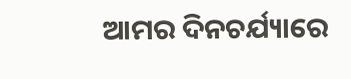ଆମର ଦିନଚର୍ଯ୍ୟାରେ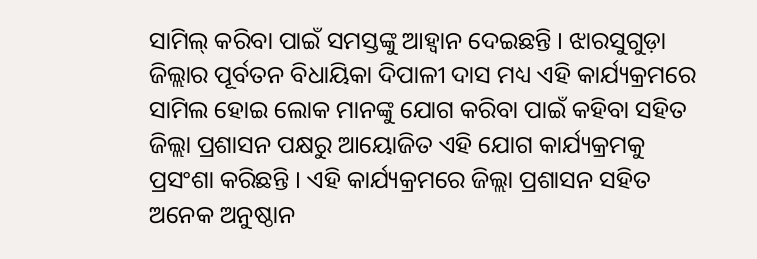ସାମିଲ୍ କରିବା ପାଇଁ ସମସ୍ତଙ୍କୁ ଆହ୍ୱାନ ଦେଇଛନ୍ତି । ଝାରସୁଗୁଡ଼ା ଜିଲ୍ଲାର ପୂର୍ବତନ ବିଧାୟିକା ଦିପାଳୀ ଦାସ ମଧ୍ୟ ଏହି କାର୍ଯ୍ୟକ୍ରମରେ ସାମିଲ ହୋଇ ଲୋକ ମାନଙ୍କୁ ଯୋଗ କରିବା ପାଇଁ କହିବା ସହିତ ଜିଲ୍ଲା ପ୍ରଶାସନ ପକ୍ଷରୁ ଆୟୋଜିତ ଏହି ଯୋଗ କାର୍ଯ୍ୟକ୍ରମକୁ ପ୍ରସଂଶା କରିଛନ୍ତି । ଏହି କାର୍ଯ୍ୟକ୍ରମରେ ଜିଲ୍ଲା ପ୍ରଶାସନ ସହିତ ଅନେକ ଅନୁଷ୍ଠାନ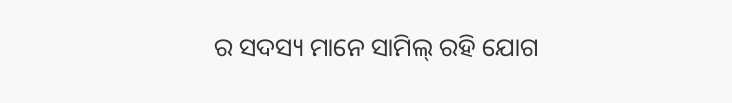ର ସଦସ୍ୟ ମାନେ ସାମିଲ୍ ରହି ଯୋଗ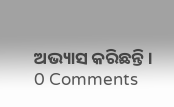ଅଭ୍ୟାସ କରିଛନ୍ତି ।
0 Comments